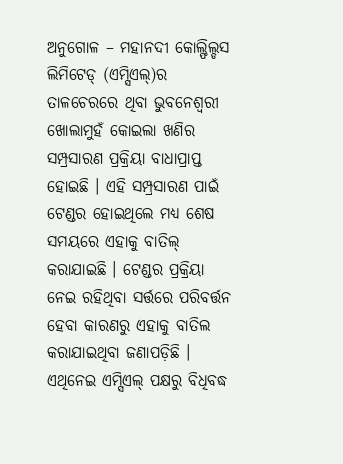ଅନୁଗୋଳ – ମହାନଦୀ କୋଲ୍ଫିଲ୍ଡସ ଲିମିଟେଡ୍ (ଏମ୍ସିଏଲ୍)ର ତାଳଚେରରେ ଥିବା ଭୁବନେଶ୍ବରୀ ଖୋଲାମୁହଁ କୋଇଲା ଖଣିର ସମ୍ପ୍ରସାରଣ ପ୍ରକ୍ରିୟା ବାଧାପ୍ରାପ୍ତ ହୋଇଛି । ଏହି ସମ୍ପ୍ରସାରଣ ପାଇଁ ଟେଣ୍ଡର ହୋଇଥିଲେ ମଧ୍ୟ ଶେଷ ସମୟରେ ଏହାକୁ ବାତିଲ୍ କରାଯାଇଛି । ଟେଣ୍ଡର ପ୍ରକ୍ରିୟା ନେଇ ରହିଥିବା ସର୍ତ୍ତରେ ପରିବର୍ତ୍ତନ ହେବା କାରଣରୁ ଏହାକୁ ବାତିଲ କରାଯାଇଥିବା ଜଣାପଡ଼ିଛି । ଏଥିନେଇ ଏମ୍ସିଏଲ୍ ପକ୍ଷରୁ ବିଧିବଦ୍ଧ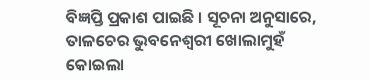ବିଜ୍ଞପ୍ତି ପ୍ରକାଶ ପାଇଛି । ସୂଚନା ଅନୁସାରେ, ତାଳଚେର ଭୁବନେଶ୍ବରୀ ଖୋଲାମୁହଁ କୋଇଲା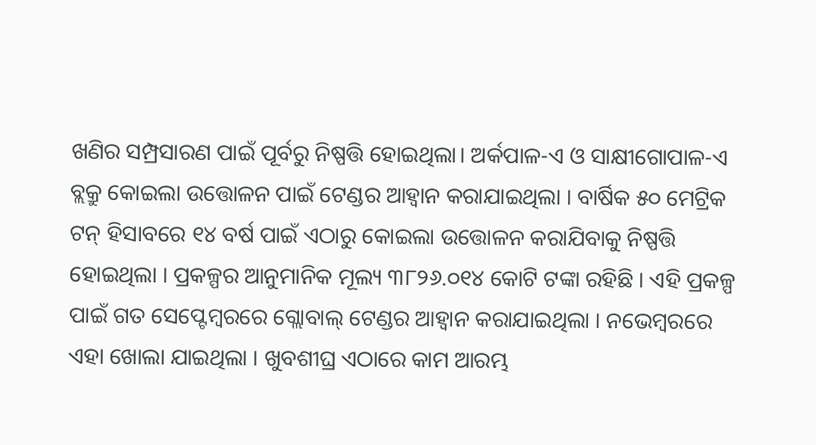ଖଣିର ସମ୍ପ୍ରସାରଣ ପାଇଁ ପୂର୍ବରୁ ନିଷ୍ପତ୍ତି ହୋଇଥିଲା। ଅର୍କପାଳ-ଏ ଓ ସାକ୍ଷୀଗୋପାଳ-ଏ ବ୍ଲକ୍ରୁ କୋଇଲା ଉତ୍ତୋଳନ ପାଇଁ ଟେଣ୍ଡର ଆହ୍ବାନ କରାଯାଇଥିଲା । ବାର୍ଷିକ ୫୦ ମେଟ୍ରିକ ଟନ୍ ହିସାବରେ ୧୪ ବର୍ଷ ପାଇଁ ଏଠାରୁ କୋଇଲା ଉତ୍ତୋଳନ କରାଯିବାକୁ ନିଷ୍ପତ୍ତି ହୋଇଥିଲା । ପ୍ରକଳ୍ପର ଆନୁମାନିକ ମୂଲ୍ୟ ୩୮୨୬.୦୧୪ କୋଟି ଟଙ୍କା ରହିଛି । ଏହି ପ୍ରକଳ୍ପ ପାଇଁ ଗତ ସେପ୍ଟେମ୍ବରରେ ଗ୍ଲୋବାଲ୍ ଟେଣ୍ଡର ଆହ୍ବାନ କରାଯାଇଥିଲା । ନଭେମ୍ବରରେ ଏହା ଖୋଲା ଯାଇଥିଲା । ଖୁବଶୀଘ୍ର ଏଠାରେ କାମ ଆରମ୍ଭ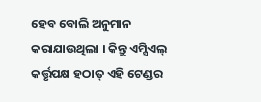ହେବ ବୋଲି ଅନୁମାନ କରାଯାଉଥିଲା । କିନ୍ତୁ ଏମ୍ସିଏଲ୍ କର୍ତ୍ତୃପକ୍ଷ ହଠାତ୍ ଏହି ଟେଣ୍ଡର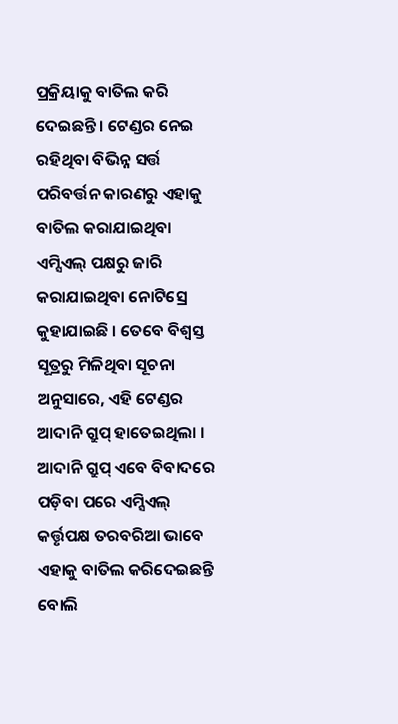ପ୍ରକ୍ରିୟାକୁ ବାତିଲ କରି ଦେଇଛନ୍ତି । ଟେଣ୍ଡର ନେଇ ରହିଥିବା ବିଭିନ୍ନ ସର୍ତ୍ତ ପରିବର୍ତ୍ତନ କାରଣରୁ ଏହାକୁ ବାତିଲ କରାଯାଇଥିବା ଏମ୍ସିଏଲ୍ ପକ୍ଷରୁ ଜାରି କରାଯାଇଥିବା ନୋଟିସ୍ରେ କୁହାଯାଇଛି । ତେବେ ବିଶ୍ବସ୍ତ ସୂତ୍ରରୁ ମିଳିଥିବା ସୂଚନା ଅନୁସାରେ, ଏହି ଟେଣ୍ଡର ଆଦାନି ଗ୍ରୁପ୍ ହାତେଇଥିଲା । ଆଦାନି ଗ୍ରୁପ୍ ଏବେ ବିବାଦରେ ପଡ଼ିବା ପରେ ଏମ୍ସିଏଲ୍ କର୍ତ୍ତୃପକ୍ଷ ତରବରିଆ ଭାବେ ଏହାକୁ ବାତିଲ କରିଦେଇଛନ୍ତି ବୋଲି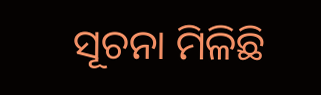ସୂଚନା ମିଳିଛି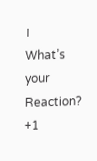।
What’s your Reaction?
+1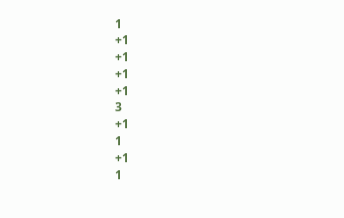1
+1
+1
+1
+1
3
+1
1
+1
1